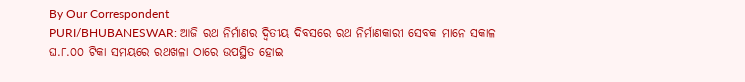By Our Correspondent
PURI/BHUBANESWAR: ଆଜି ରଥ ନିର୍ମାଣର ଦ୍ୱିତୀୟ ଦିବସରେ ରଥ ନିର୍ମାଣକାରୀ ସେବକ ମାନେ ସକାଳ ଘ.୮.୦୦ ଟିକା ସମୟରେ ରଥଖଳା ଠାରେ ଉପସ୍ଥିତ ହୋଇ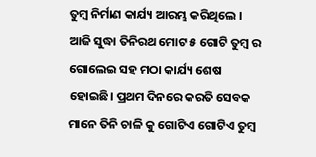ତୁମ୍ବ ନିର୍ମାଣ କାର୍ଯ୍ୟ ଆରମ୍ଭ କରିଥିଲେ ।
ଆଜି ସୁଦ୍ଧା ତିନିରଥ ମୋଟ ୫ ଗୋଟି ତୁମ୍ବ ର ଗୋଲେଇ ସହ ମଠା କାର୍ଯ୍ୟ ଶେଷ ହୋଇଛି। ପ୍ରଥମ ଦିନରେ କରତି ସେବକ ମାନେ ତିନି ଚାଳି କୁ ଗୋଟିଏ ଗୋଟିଏ ତୁମ୍ୱ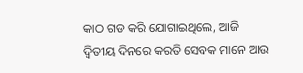କାଠ ଗଡ କରି ଯୋଗାଇଥିଲେ, ଆଜି ଦ୍ୱିତୀୟ ଦିନରେ କରତି ସେବକ ମାନେ ଆଉ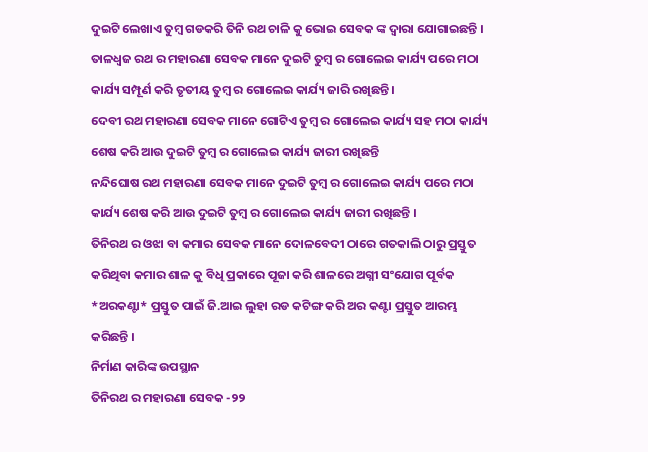ଦୁଇଟି ଲେଖାଏ ତୁମ୍ବ ଗଡକରି ତିନି ରଥ ଚାଳି କୁ ଭୋଇ ସେବକ ଙ୍କ ଦ୍ଵାରା ଯୋଗାଇଛନ୍ତି ।
ତାଳଧ୍ଵଜ ରଥ ର ମହାରଣା ସେବକ ମାନେ ଦୁଇଟି ତୁମ୍ବ ର ଗୋଲେଇ କାର୍ଯ୍ୟ ପରେ ମଠା କାର୍ଯ୍ୟ ସମ୍ପୂର୍ଣ କରି ତୃତୀୟ ତୁମ୍ବ ର ଗୋଲେଇ କାର୍ଯ୍ୟ ଜାରି ରଖିଛନ୍ତି।
ଦେବୀ ରଥ ମହାରଣା ସେବକ ମାନେ ଗୋଟିଏ ତୁମ୍ବ ର ଗୋଲେଇ କାର୍ଯ୍ୟ ସହ ମଠା କାର୍ଯ୍ୟ ଶେଷ କରି ଆଉ ଦୁଇଟି ତୁମ୍ବ ର ଗୋଲେଇ କାର୍ଯ୍ୟ ଜାରୀ ରଖିଛନ୍ତି
ନନ୍ଦିଘୋଷ ରଥ ମହାରଣା ସେବକ ମାନେ ଦୁଇଟି ତୁମ୍ବ ର ଗୋଲେଇ କାର୍ଯ୍ୟ ପରେ ମଠା କାର୍ଯ୍ୟ ଶେଷ କରି ଆଉ ଦୁଇଟି ତୁମ୍ବ ର ଗୋଲେଇ କାର୍ଯ୍ୟ ଜାରୀ ରଖିଛନ୍ତି ।
ତିନିରଥ ର ଓଝା ବା କମାର ସେବକ ମାନେ ଦୋଳବେଦୀ ଠାରେ ଗତକାଲି ଠାରୁ ପ୍ରସ୍ତୁତ କରିଥିବା କମାର ଶାଳ କୁ ବିଧି ପ୍ରକାରେ ପୂଜା କରି ଶାଳରେ ଅଗ୍ନୀ ସଂଯୋଗ ପୂର୍ବକ *ଅରକଣ୍ଟା* ପ୍ରସ୍ତୁତ ପାଇଁ ଜି.ଆଇ ଲୁହା ରଡ କଟିଙ୍ଗ କରି ଅର କଣ୍ଟା ପ୍ରସ୍ତୁତ ଆରମ୍ଭ କରିଛନ୍ତି ।
ନିର୍ମାଣ କାରିଙ୍କ ଉପସ୍ଥାନ
ତିନିରଥ ର ମହାରଣା ସେବକ -୨୨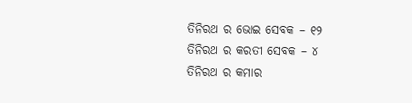ତିନିରଥ ର ଭୋଇ ସେବକ – ୧୨
ତିନିରଥ ର କରତୀ ସେବକ – ୪
ତିନିରଥ ର କମାର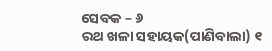ସେବକ – ୬
ରଥ ଖଳା ସହାୟକ(ପାଣିବାଲା) ୧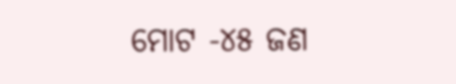ମୋଟ -୪୫ ଜଣ